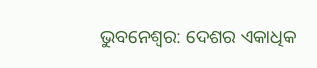ଭୁବନେଶ୍ୱର: ଦେଶର ଏକାଧିକ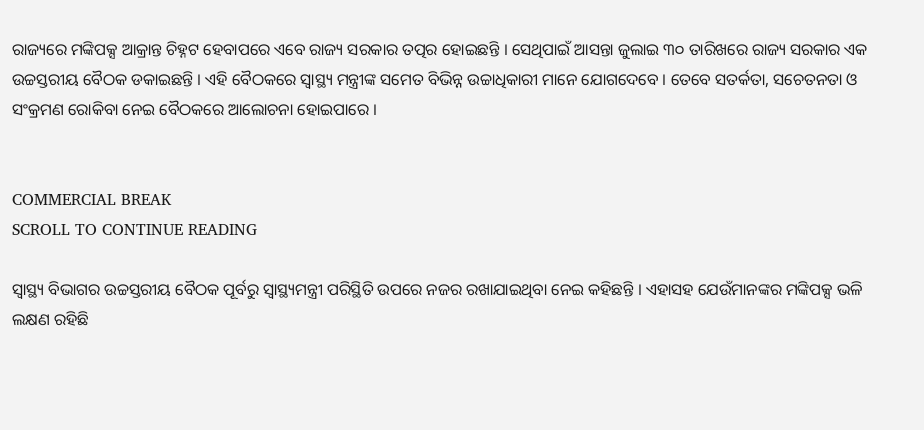ରାଜ୍ୟରେ ମଙ୍କିପକ୍ସ ଆକ୍ରାନ୍ତ ଚିହ୍ନଟ ହେବାପରେ ଏବେ ରାଜ୍ୟ ସରକାର ତତ୍ପର ହୋଇଛନ୍ତି । ସେଥିପାଇଁ ଆସନ୍ତା ଜୁଲାଇ ୩୦ ତାରିଖରେ ରାଜ୍ୟ ସରକାର ଏକ ଉଚ୍ଚସ୍ତରୀୟ ବୈଠକ ଡକାଇଛନ୍ତି । ଏହି ବୈଠକରେ ସ୍ୱାସ୍ଥ୍ୟ ମନ୍ତ୍ରୀଙ୍କ ସମେତ ବିଭିନ୍ନ ଉଚ୍ଚାଧିକାରୀ ମାନେ ଯୋଗଦେବେ । ତେବେ ସତର୍କତା, ସଚେତନତା ଓ ସଂକ୍ରମଣ ରୋକିବା ନେଇ ବୈଠକରେ ଆଲୋଚନା ହୋଇପାରେ ।


COMMERCIAL BREAK
SCROLL TO CONTINUE READING

ସ୍ୱାସ୍ଥ୍ୟ ବିଭାଗର ଉଚ୍ଚସ୍ତରୀୟ ବୈଠକ ପୂର୍ବରୁ ସ୍ୱାସ୍ଥ୍ୟମନ୍ତ୍ରୀ ପରିସ୍ଥିତି ଉପରେ ନଜର ରଖାଯାଇଥିବା ନେଇ କହିଛନ୍ତି । ଏହାସହ ଯେଉଁମାନଙ୍କର ମଙ୍କିପକ୍ସ ଭଳି ଲକ୍ଷଣ ରହିଛି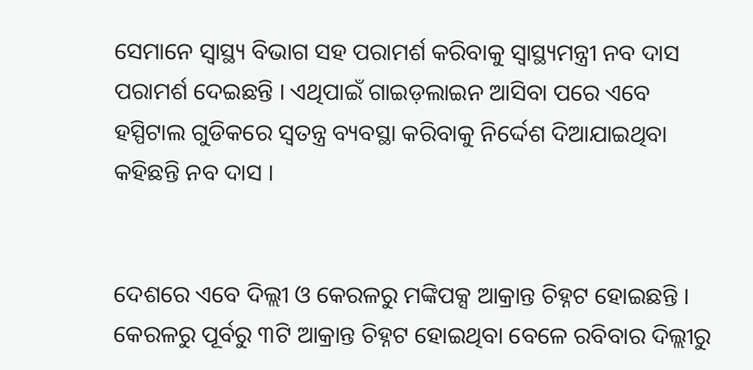ସେମାନେ ସ୍ୱାସ୍ଥ୍ୟ ବିଭାଗ ସହ ପରାମର୍ଶ କରିବାକୁ ସ୍ୱାସ୍ଥ୍ୟମନ୍ତ୍ରୀ ନବ ଦାସ ପରାମର୍ଶ ଦେଇଛନ୍ତି । ଏଥିପାଇଁ ଗାଇଡ଼ଲାଇନ ଆସିବା ପରେ ଏବେ ହସ୍ପିଟାଲ ଗୁଡିକରେ ସ୍ୱତନ୍ତ୍ର ବ୍ୟବସ୍ଥା କରିବାକୁ ନିର୍ଦ୍ଦେଶ ଦିଆଯାଇଥିବା କହିଛନ୍ତି ନବ ଦାସ ।


ଦେଶରେ ଏବେ ଦିଲ୍ଲୀ ଓ କେରଳରୁ ମଙ୍କିପକ୍ସ ଆକ୍ରାନ୍ତ ଚିହ୍ନଟ ହୋଇଛନ୍ତି । କେରଳରୁ ପୂର୍ବରୁ ୩ଟି ଆକ୍ରାନ୍ତ ଚିହ୍ନଟ ହୋଇଥିବା ବେଳେ ରବିବାର ଦିଲ୍ଲୀରୁ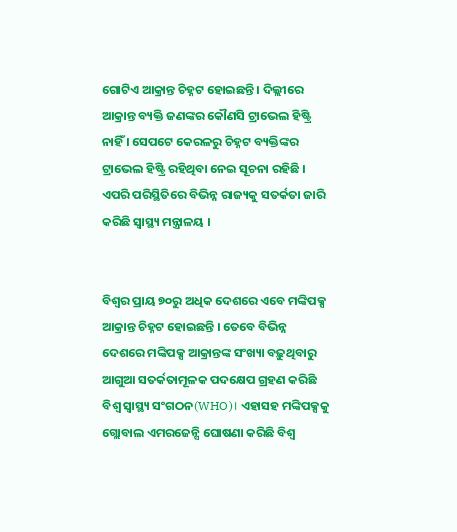ଗୋଟିଏ ଆକ୍ରାନ୍ତ ଚିହ୍ନଟ ହୋଇଛନ୍ତି । ଦିଲ୍ଲୀରେ ଆକ୍ରାନ୍ତ ବ୍ୟକ୍ତି ଜଣଙ୍କର କୌଣସି ଟ୍ରାଭେଲ ହିଷ୍ଟ୍ରି ନାହିଁ । ସେପଟେ କେରଳରୁ ଚିହ୍ନଟ ବ୍ୟକ୍ତିଙ୍କର ଟ୍ରାଭେଲ ହିଷ୍ଟ୍ରି ରହିଥିବା ନେଇ ସୂଚନା ରହିଛି । ଏପରି ପରିସ୍ଥିତିରେ ବିଭିନ୍ନ ରାଜ୍ୟକୁ ସତର୍କତା ଜାରି କରିଛି ସ୍ୱାସ୍ଥ୍ୟ ମନ୍ତ୍ରାଳୟ ।


ବିଶ୍ୱର ପ୍ରାୟ ୭୦ରୁ ଅଧିକ ଦେଶରେ ଏବେ ମଙ୍କିପକ୍ସ ଆକ୍ରାନ୍ତ ଚିହ୍ନଟ ହୋଇଛନ୍ତି । ତେବେ ବିଭିନ୍ନ ଦେଶରେ ମଙ୍କିପକ୍ସ ଆକ୍ରାନ୍ତଙ୍କ ସଂଖ୍ୟା ବଢ଼ୁଥିବାରୁ ଆଗୁଆ ସତର୍କତାମୂଳକ ପଦକ୍ଷେପ ଗ୍ରହଣ କରିଛି ବିଶ୍ୱ ସ୍ୱାସ୍ଥ୍ୟ ସଂଗଠନ(WHO)। ଏହାସହ ମଙ୍କିପକ୍ସକୁ ଗ୍ଲୋବାଲ ଏମରଜେନ୍ସି ଘୋଷଣା କରିଛି ବିଶ୍ୱ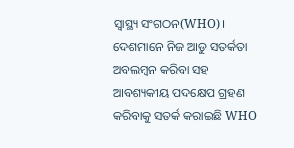ସ୍ୱାସ୍ଥ୍ୟ ସଂଗଠନ(WHO)। ଦେଶମାନେ ନିଜ ଆଡୁ ସତର୍କତା ଅବଲମ୍ୱନ କରିବା ସହ ଆବଶ୍ୟକୀୟ ପଦକ୍ଷେପ ଗ୍ରହଣ କରିବାକୁ ସତର୍କ କରାଇଛି WHO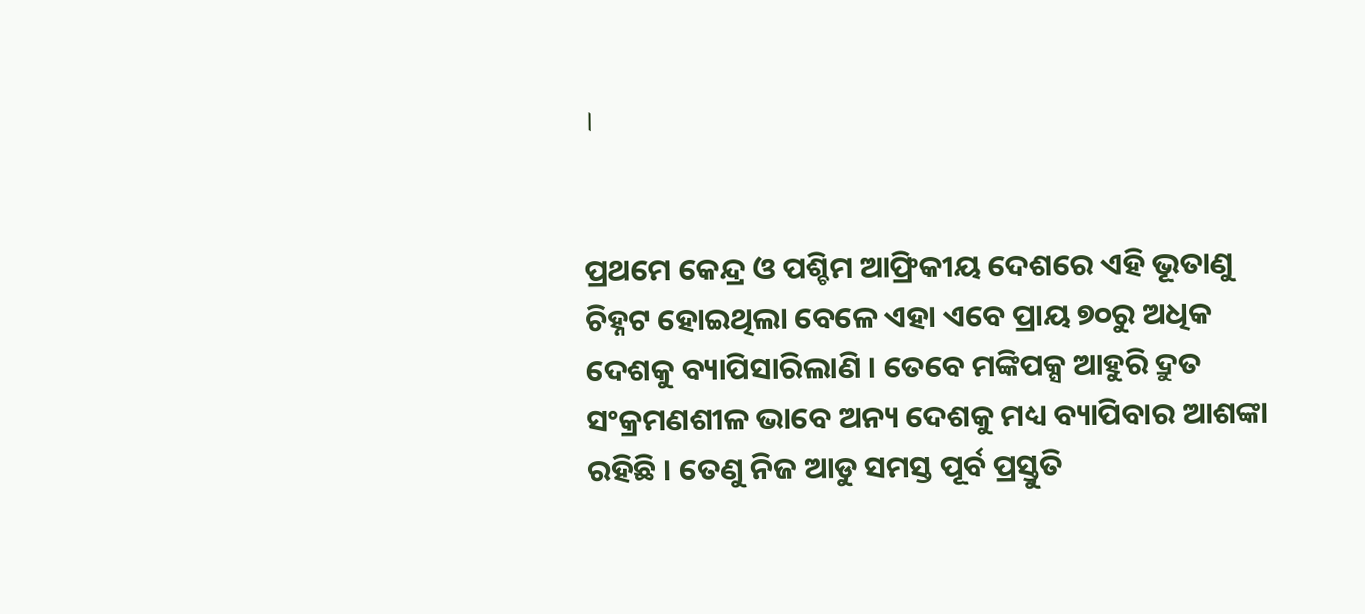।


ପ୍ରଥମେ କେନ୍ଦ୍ର ଓ ପଶ୍ଚିମ ଆଫ୍ରିକୀୟ ଦେଶରେ ଏହି ଭୂତାଣୁ ଚିହ୍ନଟ ହୋଇଥିଲା ବେଳେ ଏହା ଏବେ ପ୍ରାୟ ୭୦ରୁ ଅଧିକ ଦେଶକୁ ବ୍ୟାପିସାରିଲାଣି । ତେବେ ମଙ୍କିପକ୍ସ ଆହୁରି ଦ୍ରୁତ ସଂକ୍ରମଣଶୀଳ ଭାବେ ଅନ୍ୟ ଦେଶକୁ ମଧ୍ୟ ବ୍ୟାପିବାର ଆଶଙ୍କା ରହିଛି । ତେଣୁ ନିଜ ଆଡୁ ସମସ୍ତ ପୂର୍ବ ପ୍ରସ୍ତୁତି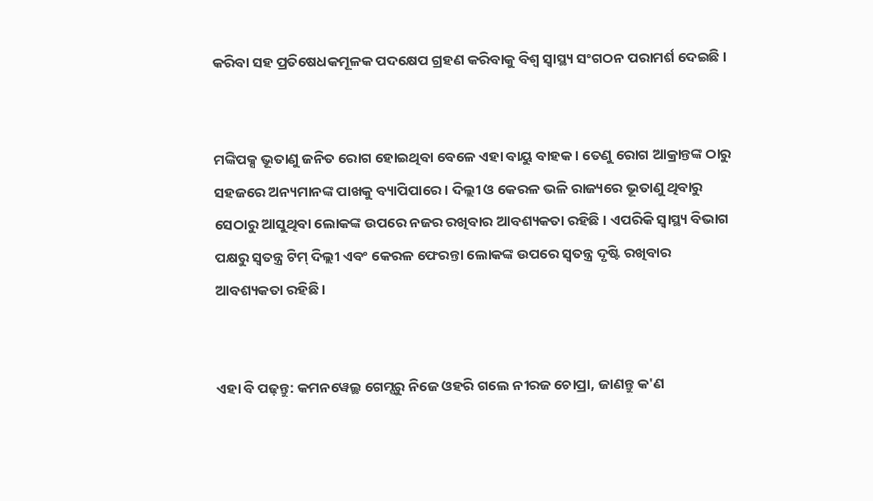କରିବା ସହ ପ୍ରତିଷେଧକମୂଳକ ପଦକ୍ଷେପ ଗ୍ରହଣ କରିବାକୁ ବିଶ୍ୱ ସ୍ୱାସ୍ଥ୍ୟ ସଂଗଠନ ପରାମର୍ଶ ଦେଇଛି ।


ମଙ୍କିପକ୍ସ ଭୂତାଣୁ ଜନିତ ରୋଗ ହୋଇଥିବା ବେଳେ ଏହା ବାୟୁ ବାହକ । ତେଣୁ ରୋଗ ଆକ୍ରାନ୍ତଙ୍କ ଠାରୁ ସହଜରେ ଅନ୍ୟମାନଙ୍କ ପାଖକୁ ବ୍ୟାପିପାରେ । ଦିଲ୍ଲୀ ଓ କେରଳ ଭଳି ରାଜ୍ୟରେ ଭୂତାଣୁ ଥିବାରୁ ସେଠାରୁ ଆସୁଥିବା ଲୋକଙ୍କ ଉପରେ ନଜର ରଖିବାର ଆବଶ୍ୟକତା ରହିଛି । ଏପରିକି ସ୍ୱାସ୍ଥ୍ୟ ବିଭାଗ ପକ୍ଷରୁ ସ୍ୱତନ୍ତ୍ର ଟିମ୍ ଦିଲ୍ଲୀ ଏବଂ କେରଳ ଫେରନ୍ତା ଲୋକଙ୍କ ଉପରେ ସ୍ୱତନ୍ତ୍ର ଦୃଷ୍ଟି ରଖିବାର ଆବଶ୍ୟକତା ରହିଛି ।


ଏହା ବି ପଢ଼ନ୍ତୁ: କମନୱେଲ୍ଥ ଗେମ୍ସରୁ ନିଜେ ଓହରି ଗଲେ ନୀରଜ ଚୋପ୍ରା, ଜାଣନ୍ତୁ କ'ଣ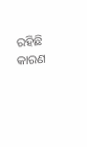ରହିଛି କାରଣ